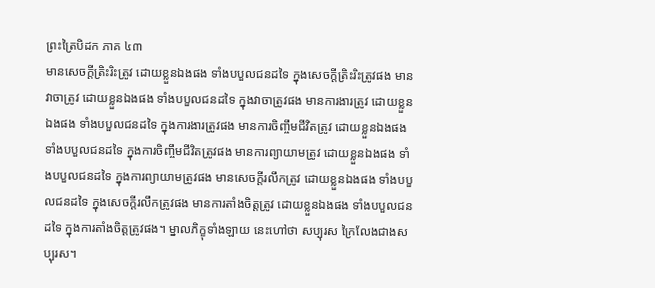ព្រះត្រៃបិដក ភាគ ៤៣
មានសេចក្តីត្រិះរិះត្រូវ ដោយខ្លួនឯងផង ទាំងបបួលជនដទៃ ក្នុងសេចក្តីត្រិះរិះត្រូវផង មានវាចាត្រូវ ដោយខ្លួនឯងផង ទាំងបបួលជនដទៃ ក្នុងវាចាត្រូវផង មានការងារត្រូវ ដោយខ្លួនឯងផង ទាំងបបួលជនដទៃ ក្នុងការងារត្រូវផង មានការចិញ្ចឹមជីវិតត្រូវ ដោយខ្លួនឯងផង ទាំងបបួលជនដទៃ ក្នុងការចិញ្ចឹមជីវិតត្រូវផង មានការព្យាយាមត្រូវ ដោយខ្លួនឯងផង ទាំងបបួលជនដទៃ ក្នុងការព្យាយាមត្រូវផង មានសេចក្តីរលឹកត្រូវ ដោយខ្លួនឯងផង ទាំងបបួលជនដទៃ ក្នុងសេចក្តីរលឹកត្រូវផង មានការតាំងចិត្តត្រូវ ដោយខ្លួនឯងផង ទាំងបបួលជនដទៃ ក្នុងការតាំងចិត្តត្រូវផង។ ម្នាលភិក្ខុទាំងឡាយ នេះហៅថា សប្បុរស ក្រៃលែងជាងសប្បុរស។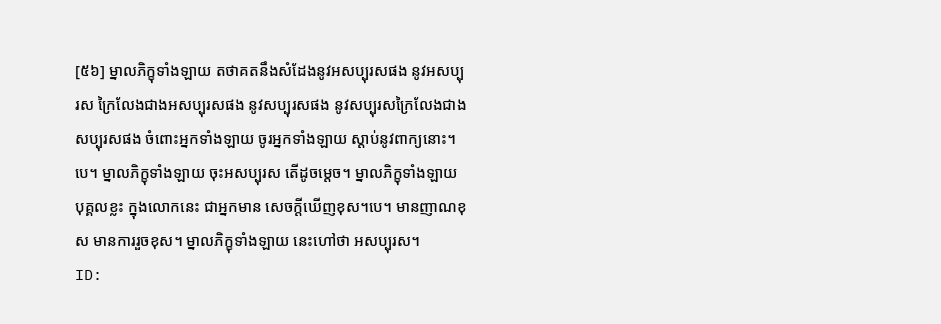[៥៦] ម្នាលភិក្ខុទាំងឡាយ តថាគតនឹងសំដែងនូវអសប្បុរសផង នូវអសប្បុរស ក្រៃលែងជាងអសប្បុរសផង នូវសប្បុរសផង នូវសប្បុរសក្រៃលែងជាងសប្បុរសផង ចំពោះអ្នកទាំងឡាយ ចូរអ្នកទាំងឡាយ ស្តាប់នូវពាក្យនោះ។បេ។ ម្នាលភិក្ខុទាំងឡាយ ចុះអសប្បុរស តើដូចម្តេច។ ម្នាលភិក្ខុទាំងឡាយ បុគ្គលខ្លះ ក្នុងលោកនេះ ជាអ្នកមាន សេចក្តីឃើញខុស។បេ។ មានញាណខុស មានការរួចខុស។ ម្នាលភិក្ខុទាំងឡាយ នេះហៅថា អសប្បុរស។
ID: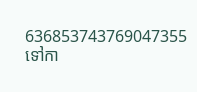636853743769047355
ទៅកា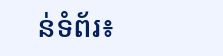ន់ទំព័រ៖